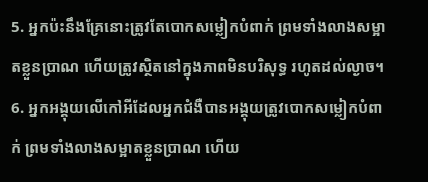5. អ្នកប៉ះនឹងគ្រែនោះត្រូវតែបោកសម្លៀកបំពាក់ ព្រមទាំងលាងសម្អាតខ្លួនប្រាណ ហើយត្រូវស្ថិតនៅក្នុងភាពមិនបរិសុទ្ធ រហូតដល់ល្ងាច។
6. អ្នកអង្គុយលើកៅអីដែលអ្នកជំងឺបានអង្គុយត្រូវបោកសម្លៀកបំពាក់ ព្រមទាំងលាងសម្អាតខ្លួនប្រាណ ហើយ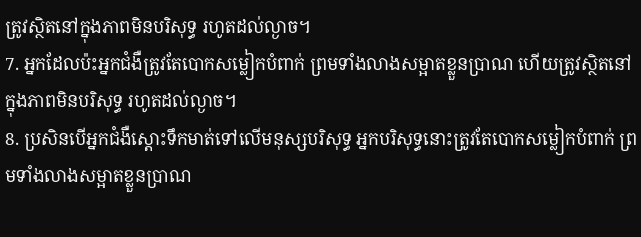ត្រូវស្ថិតនៅក្នុងភាពមិនបរិសុទ្ធ រហូតដល់ល្ងាច។
7. អ្នកដែលប៉ះអ្នកជំងឺត្រូវតែបោកសម្លៀកបំពាក់ ព្រមទាំងលាងសម្អាតខ្លួនប្រាណ ហើយត្រូវស្ថិតនៅក្នុងភាពមិនបរិសុទ្ធ រហូតដល់ល្ងាច។
8. ប្រសិនបើអ្នកជំងឺស្ដោះទឹកមាត់ទៅលើមនុស្សបរិសុទ្ធ អ្នកបរិសុទ្ធនោះត្រូវតែបោកសម្លៀកបំពាក់ ព្រមទាំងលាងសម្អាតខ្លួនប្រាណ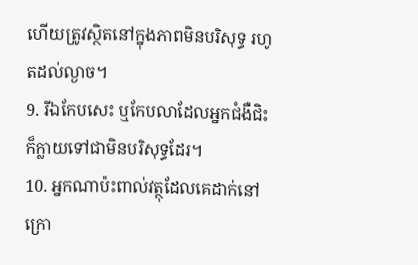ហើយត្រូវស្ថិតនៅក្នុងភាពមិនបរិសុទ្ធ រហូតដល់ល្ងាច។
9. រីឯកែបសេះ ឬកែបលាដែលអ្នកជំងឺជិះ ក៏ក្លាយទៅជាមិនបរិសុទ្ធដែរ។
10. អ្នកណាប៉ះពាល់វត្ថុដែលគេដាក់នៅក្រោ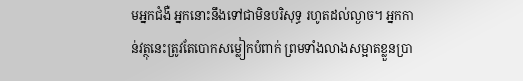មអ្នកជំងឺ អ្នកនោះនឹងទៅជាមិនបរិសុទ្ធ រហូតដល់ល្ងាច។ អ្នកកាន់វត្ថុនេះត្រូវតែបោកសម្លៀកបំពាក់ ព្រមទាំងលាងសម្អាតខ្លួនប្រា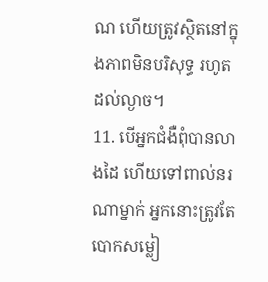ណ ហើយត្រូវស្ថិតនៅក្នុងភាពមិនបរិសុទ្ធ រហូតដល់ល្ងាច។
11. បើអ្នកជំងឺពុំបានលាងដៃ ហើយទៅពាល់នរណាម្នាក់ អ្នកនោះត្រូវតែបោកសម្លៀ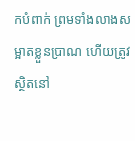កបំពាក់ ព្រមទាំងលាងសម្អាតខ្លួនប្រាណ ហើយត្រូវស្ថិតនៅ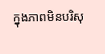ក្នុងភាពមិនបរិសុ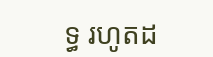ទ្ធ រហូតដ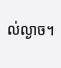ល់ល្ងាច។